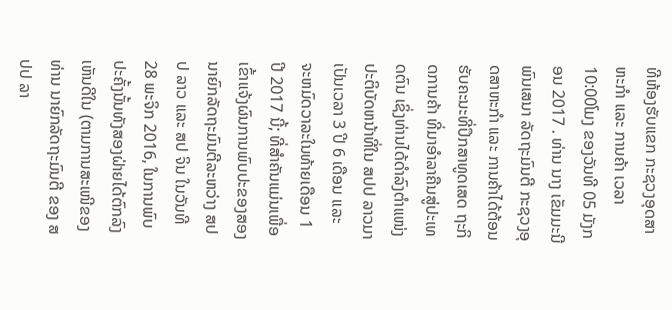ທີຫ້ອງຮັບແຂກ ກະຊວງອຸດສາຫະກໍາ ແລະ ການຄ້າ ເວລາ 10:00ໂມງ ຂອງວັນທີ 05 ມັງກອນ 2017 . ທ່ານ ນາງ ເຂັມມະນີ ພົນເສນາ ລັດຖະມົນຕີ ກະຊວງອຸດສາຫະກໍາ ແລະ ການຄ້າໄດ້ຕ້ອນຮັບຄະນະທີ່ປຶກສາທູດເສດ ຖະກິດການຄ້າ ທີ່ມາອໍາລາຄືນສູ່ປະເທດຕົນ ເຊິ່ງທ່ານໄດ້ດໍາລົງຕໍາແໜ່ງປະຕິບັດຫນ້າທີ່ໃນ ສປປ ລາວມາເປັນເວລາ 3 ປີ 6 ເດືອນ ແລະ ຈະຫມົດວາລະໃນທ້າຍເດືອນ 1 ປີ 2017 ນີ້; ທີ່ສໍາຄັນແມ່ນເພື່ອເຂົ້າແຈ້ງຜົນການພົບປະຂອງສອງນາຍົກລັດຖະມົນຕີລະຫວ່າງ ສປປ ລາວ ແລະ ສປ ຈິນ ໃນວັນທີ 28 ພະຈິກ 2016, ໃນການພົບປະຄັ້ງນັ້ນທັງສອງຝ່າຍໄດ້ຕົກລົງເຫັນດີໃນ (ຕາມການສະເໜີຂອງທ່ານ ນາຍົກລັດຖະມົນຕີ ຂອງ ສປປ ລາ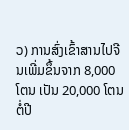ວ) ການສົ່ງເຂົ້າສານໄປຈີນເພີ່ມຂຶ້ນຈາກ 8,000 ໂຕນ ເປັນ 20,000 ໂຕນຕໍ່ປີ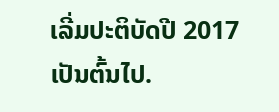ເລີ່ມປະຕິບັດປີ 2017 ເປັນຕົ້ນໄປ.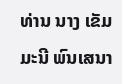ທ່ານ ນາງ ເຂັມມະນີ ພົນເສນາ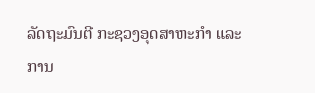ລັດຖະມົນຕີ ກະຊວງອຸດສາຫະກໍາ ແລະ ການ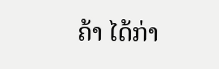ຄ້າ ໄດ້ກ່າ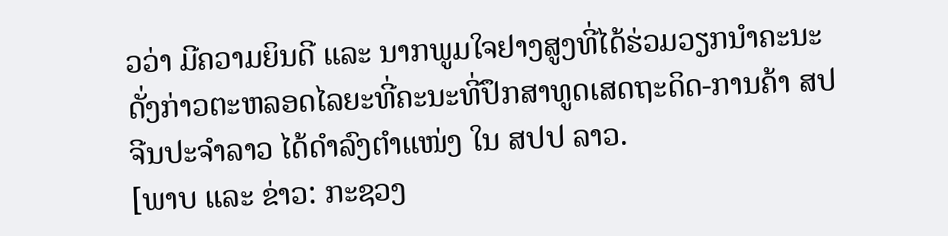ວວ່າ ມີຄວາມຍິນດີ ແລະ ນາກພູມໃຈຢາງສູງທີ່ໄດ້ຮ່ວມວຽກນໍາຄະນະດັ່ງກ່າວຕະຫລອດໄລຍະທີ່ຄະນະທີ່ປຶກສາທູດເສດຖະດິດ-ການຄ້າ ສປ ຈີນປະຈໍາລາວ ໄດ້ດໍາລົງຕໍາແໜ່ງ ໃນ ສປປ ລາວ.
[ພາບ ແລະ ຂ່າວ: ກະຊວງ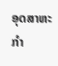ອຸດສາຫະກຳ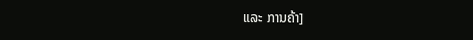ແລະ ການຄ້າ]